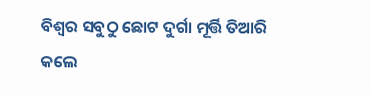ବିଶ୍ଵର ସବୁଠୁ ଛୋଟ ଦୁର୍ଗା ମୂର୍ତ୍ତି ତିଆରି କଲେ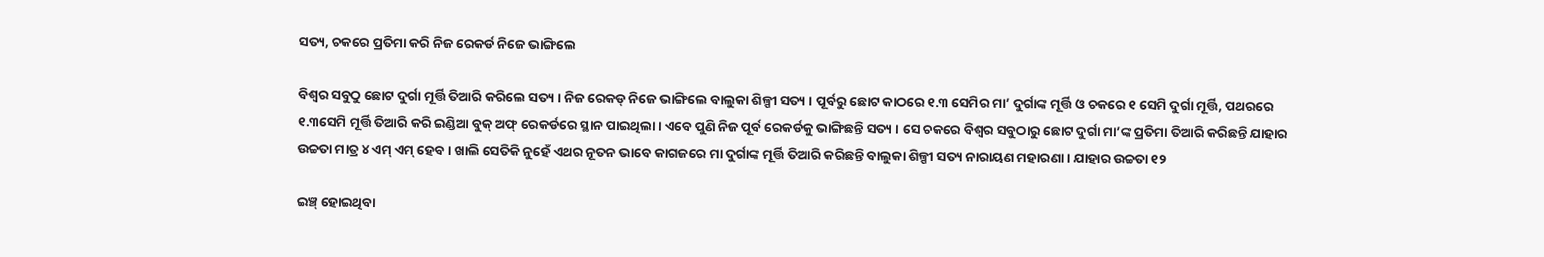ସତ୍ୟ, ଚକରେ ପ୍ରତିମା କରି ନିଜ ରେକର୍ଡ ନିଜେ ଭାଙ୍ଗିଲେ

ବିଶ୍ଵର ସବୁଠୁ ଛୋଟ ଦୁର୍ଗା ମୂର୍ତ୍ତି ତିଆରି କରିଲେ ସତ୍ୟ । ନିଜ ରେକଡ୍ ନିଜେ ଭାଙ୍ଗିଲେ ବାଲୁକା ଶିଳ୍ପୀ ସତ୍ୟ । ପୂର୍ବରୁ ଛୋଟ କାଠରେ ୧.୩ ସେମିର ମା’ ଦୁର୍ଗାଙ୍କ ମୂର୍ତ୍ତି ଓ ଚକରେ ୧ ସେମି ଦୁର୍ଗା ମୂର୍ତ୍ତି, ପଥରରେ ୧.୩ସେମି ମୂର୍ତ୍ତି ତିଆରି କରି ଇଣ୍ଡିଆ ବୁକ୍ ଅଫ୍ ରେକର୍ଡରେ ସ୍ଥାନ ପାଇଥିଲା । ଏବେ ପୁଣି ନିଜ ପୂର୍ବ ରେକର୍ଡକୁ ଭାଙ୍ଗିଛନ୍ତି ସତ୍ୟ । ସେ ଚକରେ ବିଶ୍ଵର ସବୁଠାରୁ ଛୋଟ ଦୁର୍ଗା ମା’ଙ୍କ ପ୍ରତିମା ତିଆରି କରିଛନ୍ତି ଯାହାର ଉଚ୍ଚତା ମାତ୍ର ୪ ଏମ୍ ଏମ୍ ହେବ । ଖାଲି ସେତିକି ନୁହେଁ ଏଥର ନୂତନ ଭାବେ କାଗଜରେ ମା ଦୁର୍ଗାଙ୍କ ମୂର୍ତ୍ତି ତିଆରି କରିଛନ୍ତି ବାଲୁକା ଶିଳ୍ପୀ ସତ୍ୟ ନାରାୟଣ ମହାରଣା । ଯାହାର ଉଚ୍ଚତା ୧୨

ଇଞ୍ଚ୍ ହୋଇଥିବା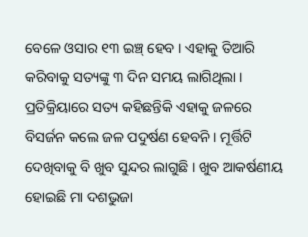ବେଳେ ଓସାର ୧୩ ଇଞ୍ଚ୍ ହେବ । ଏହାକୁ ତିଆରି କରିବାକୁ ସତ୍ୟଙ୍କୁ ୩ ଦିନ ସମୟ ଲାଗିଥିଲା । ପ୍ରତିକ୍ରିୟାରେ ସତ୍ୟ କହିଛନ୍ତିକି ଏହାକୁ ଜଳରେ ବିସର୍ଜନ କଲେ ଜଳ ପଦୁର୍ଷଣ ହେବନି । ମୂର୍ତ୍ତିଟି ଦେଖିବାକୁ ବି ଖୁବ ସୁନ୍ଦର ଲାଗୁଛି । ଖୁବ ଆକର୍ଷଣୀୟ ହୋଇଛି ମା ଦଶଭୁଜା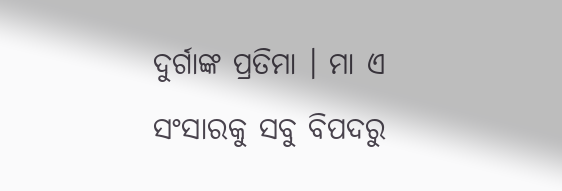ଦୁର୍ଗାଙ୍କ ପ୍ରତିମା । ମା ଏ ସଂସାରକୁ ସବୁ ବିପଦରୁ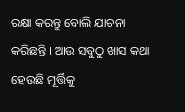ରକ୍ଷା କରନ୍ତୁ ବୋଲି ଯାଚନା କରିଛନ୍ତି । ଆଉ ସବୁଠୁ ଖାସ କଥା ହେଉଛି ମୂର୍ତ୍ତିକୁ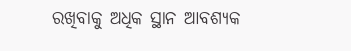ରଖିବାକୁ ଅଧିକ ସ୍ଥାନ ଆବଶ୍ୟକ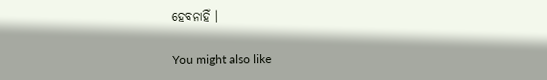ହେବନାହିଁ ।

You might also like